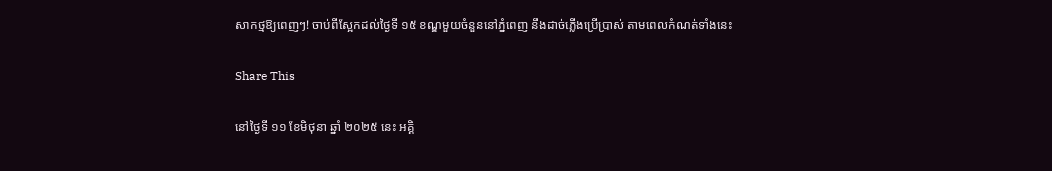សាកថ្មឱ្យពេញៗ! ចាប់ពីស្អែកដល់ថ្ងៃទី ១៥ ខណ្ឌមួយចំនួននៅភ្នំពេញ នឹងដាច់ភ្លើងប្រើប្រាស់ តាមពេលកំណត់ទាំងនេះ

Share This

នៅថ្ងៃទី ១១ ខែមិថុនា ឆ្នាំ ២០២៥ នេះ អគ្គិ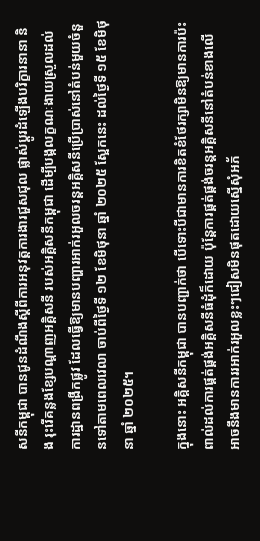សនីកម្ពុជា បានជូនដំណឹងស្ដីពីការអនុវត្តការងារជួសជុល ផ្លាស់ប្ដូរដំឡើងបរិក្ខារនានា និង រុះរើគន្លងខ្សែបណ្ដាញអគ្គិសនី របស់អគ្គិសនីកម្ពុជា ដើម្បីបង្កលក្ខណៈងាយស្រួលដល់ការដ្ឋានពង្រីកផ្លូវ ដែលធ្វើឱ្យមានបញ្ហារអាក់រអួលចរន្តអគ្គិសនីប្រើប្រាស់នៅតំបន់មួយចំនួនទៅតាមពេលវេលា ចាប់ពីថ្ងៃទី ១២ ខែមិថុនា ឆ្នាំ ២០២៥ ស្អែកនេះ ដល់ថ្ងៃទី ១៥ ខែមិថុនា ឆ្នាំ ២០២៥។

ក្នុងនោះ អគ្គិសនីកម្ពុជា បានបញ្ជាក់ថា បើទោះបីជាមានការខិតខំថែរក្សាមិនឱ្យមានការប៉ះពាល់ដល់ការផ្គត់ផ្គង់អគ្គិសនីធំដុំក៏ដោយ ប៉ុន្តែការផ្គត់ផ្គង់ចរន្តអគ្គិសនីនៅតំបន់ខាងលើ អាចនឹងមានការរអាក់រអួលខ្លះៗជៀសមិនផុតដោយស្នើសុំអភ័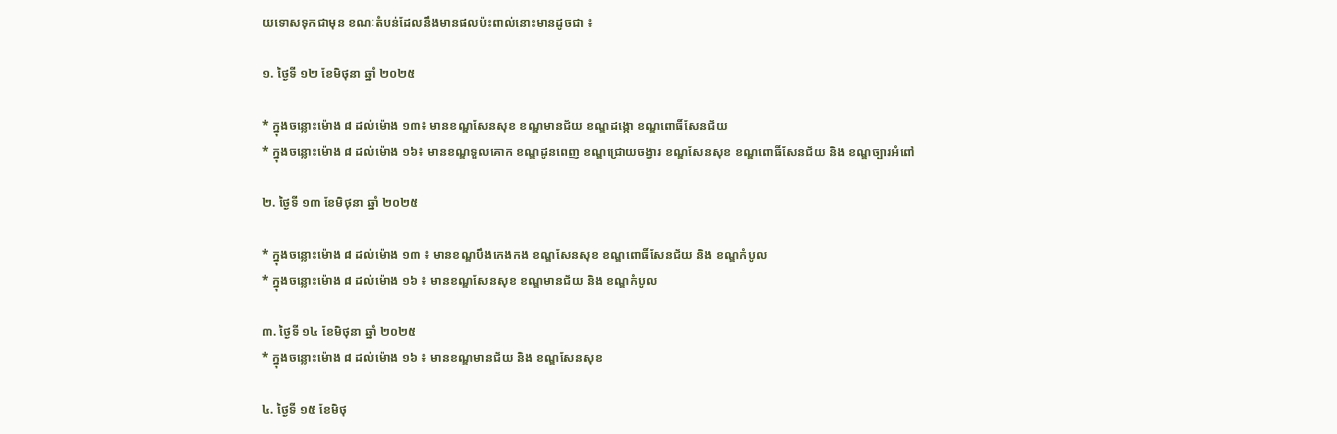យទោសទុកជាមុន ខណៈតំបន់ដែលនឹងមានផលប៉ះពាល់នោះមានដូចជា ៖

១. ថ្ងៃទី ១២ ខែមិថុនា ឆ្នាំ ២០២៥

* ក្នុងចន្លោះម៉ោង ៨ ដល់ម៉ោង ១៣៖ មានខណ្ឌសែនសុខ ខណ្ឌមានជ័យ ខណ្ឌដង្កោ ខណ្ឌពោធិ៍សែនជ័យ
* ក្នុងចន្លោះម៉ោង ៨ ដល់ម៉ោង ១៦៖ មានខណ្ឌទួលគោក ខណ្ឌដូនពេញ ខណ្ឌជ្រោយចង្វារ ខណ្ឌសែនសុខ ខណ្ឌពោធិ៍សែនជ័យ និង ខណ្ឌច្បារអំពៅ

២. ថ្ងៃទី ១៣ ខែមិថុនា ឆ្នាំ ២០២៥

* ក្នុងចន្លោះម៉ោង ៨ ដល់ម៉ោង ១៣ ៖ មានខណ្ឌបឹងកេងកង ខណ្ឌសែនសុខ ខណ្ឌពោធិ៍សែនជ័យ និង ខណ្ឌកំបូល
* ក្នុងចន្លោះម៉ោង ៨ ដល់ម៉ោង ១៦ ៖ មានខណ្ឌសែនសុខ ខណ្ឌមានជ័យ និង ខណ្ឌកំបូល

៣. ថ្ងៃទី ១៤ ខែមិថុនា ឆ្នាំ ២០២៥
* ក្នុងចន្លោះម៉ោង ៨ ដល់ម៉ោង ១៦ ៖ មានខណ្ឌមានជ័យ និង ខណ្ឌសែនសុខ

៤. ថ្ងៃទី ១៥ ខែមិថុ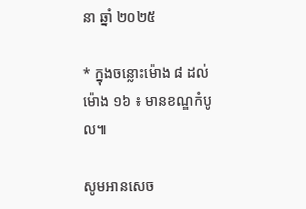នា ឆ្នាំ ២០២៥

* ក្នុងចន្លោះម៉ោង ៨ ដល់ម៉ោង ១៦ ៖ មានខណ្ឌកំបូល៕

សូមអានសេច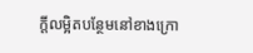ក្ដីលម្អិតបន្ថែមនៅខាងក្រោ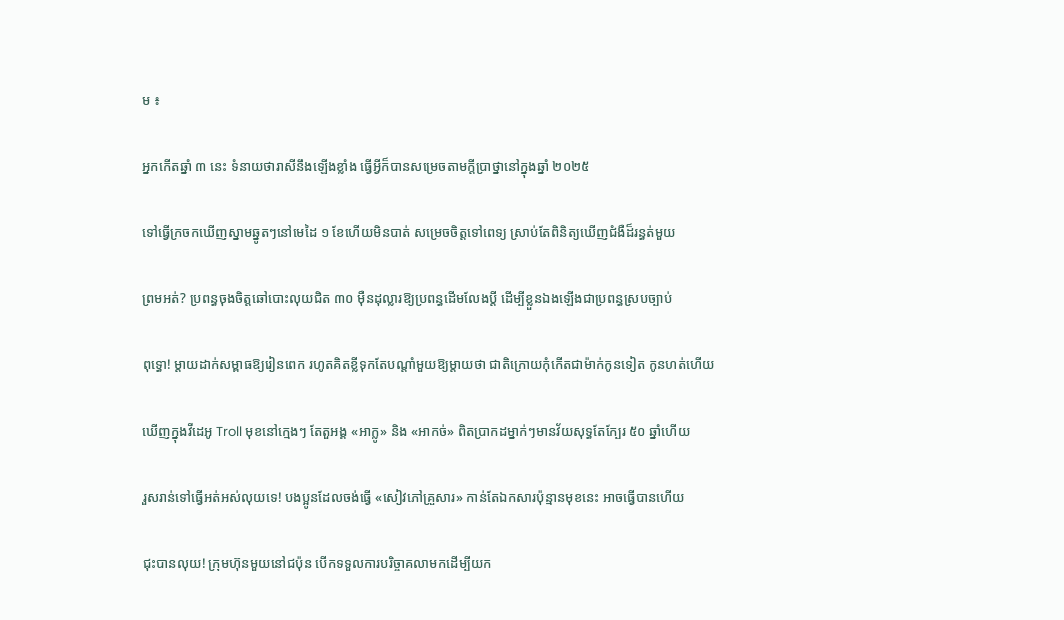ម ៖

អ្នកកើតឆ្នាំ ៣ នេះ ទំនាយថារាសីនឹងឡើងខ្លាំង ធ្វើអ្វីក៏បានសម្រេចតាមក្ដីប្រាថ្នានៅក្នុងឆ្នាំ ២០២៥

ទៅធ្វើក្រចកឃើញស្នាមឆ្នូតៗនៅមេដៃ ១ ខែហើយមិនបាត់ សម្រេចចិត្តទៅពេទ្យ ស្រាប់តែពិនិត្យឃើញជំងឺដ៏រន្ធត់មួយ

ព្រមអត់? ប្រពន្ធចុងចិត្តឆៅបោះលុយជិត ៣០ ម៉ឺនដុល្លារឱ្យប្រពន្ធដើមលែងប្តី ដើម្បីខ្លួនឯងឡើងជាប្រពន្ធស្របច្បាប់

ពុទ្ធោ! ម្ដាយដាក់សម្ពាធឱ្យរៀនពេក រហូតគិតខ្លីទុកតែបណ្ដាំមួយឱ្យម្តាយថា ជាតិក្រោយកុំកើតជាម៉ាក់កូនទៀត កូនហត់ហើយ

ឃើញក្នុងវីដេអូ Troll មុខនៅក្មេងៗ តែតួអង្គ «អាក្លូ» និង «អាកច់» ពិតប្រាកដម្នាក់ៗមានវ័យសុទ្ធតែក្បែរ ៥០ ឆ្នាំហើយ

រួសរាន់ទៅធ្វើអត់អស់លុយទេ! បងប្អូនដែលចង់ធ្វើ «សៀវភៅគ្រួសារ» កាន់តែឯកសារប៉ុន្មានមុខនេះ អាចធ្វើបានហើយ

ជុះបានលុយ! ក្រុមហ៊ុនមួយនៅជប៉ុន បើកទទួលការបរិច្ចាគលាមកដើម្បីយក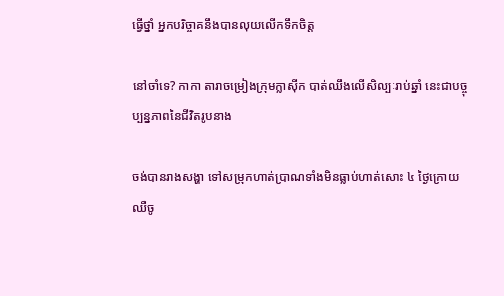ធ្វើថ្នាំ អ្នកបរិច្ចាគនឹងបានលុយលើកទឹកចិត្ត

នៅចាំទេ? កាកា តារាចម្រៀងក្រុមក្លាស៊ីក បាត់ឈឹងលើសិល្បៈរាប់ឆ្នាំ នេះជាបច្ចុប្បន្នភាពនៃជីវិតរូបនាង

ចង់បានរាងសង្ហា ទៅសម្រុកហាត់ប្រាណទាំងមិនធ្លាប់ហាត់សោះ ៤ ថ្ងៃក្រោយឈឺចូ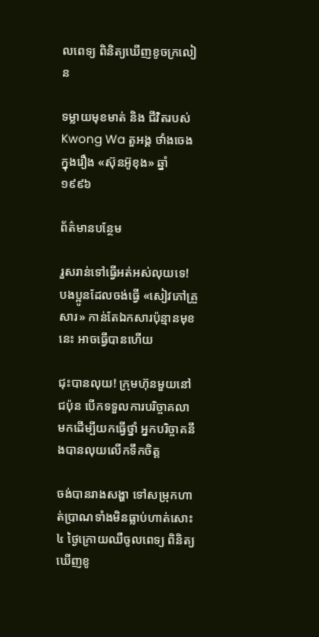លពេទ្យ ពិនិត្យឃើញខូចក្រលៀន

ទម្លាយមុខមាត់ និង ជីវិតរបស់ Kwong Wa តួអង្គ ថាំងចេង ក្នុងរឿង «ស៊ុនអ៊ូខុង» ឆ្នាំ ១៩៩៦

ព័ត៌មានបន្ថែម

រួសរាន់ទៅធ្វើអត់អស់លុយទេ! បងប្អូនដែលចង់ធ្វើ «សៀវភៅគ្រួសារ» កាន់តែឯកសារប៉ុន្មានមុខនេះ អាចធ្វើបានហើយ

ជុះបានលុយ! ក្រុមហ៊ុនមួយនៅជប៉ុន បើកទទួលការបរិច្ចាគលាមកដើម្បីយកធ្វើថ្នាំ អ្នកបរិច្ចាគនឹងបានលុយលើកទឹកចិត្ត

ចង់បានរាងសង្ហា ទៅសម្រុកហាត់ប្រាណទាំងមិនធ្លាប់ហាត់សោះ ៤ ថ្ងៃក្រោយឈឺចូលពេទ្យ ពិនិត្យឃើញខូ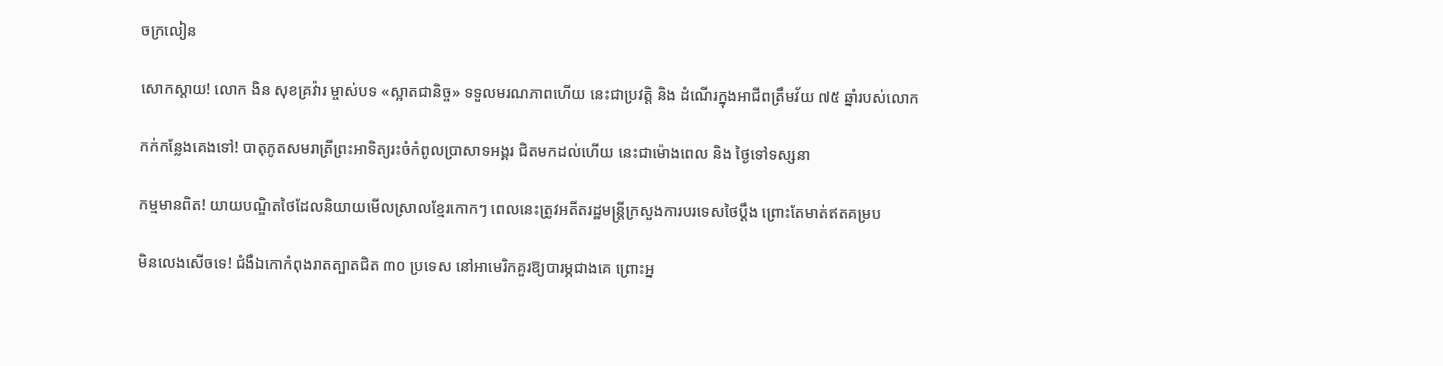ចក្រលៀន

សោកស្តាយ! លោក ងិន សុខគ្រវ៉ារ ម្ចាស់បទ «ស្អាតជានិច្ច» ទទួលមរណភាពហើយ នេះជាប្រវត្តិ និង ដំណើរក្នុងអាជីពត្រឹមវ័យ ៧៥ ឆ្នាំរបស់លោក

កក់កន្លែងគេងទៅ! បាតុភូតសមរាត្រីព្រះអាទិត្យរះចំកំពូលប្រាសាទអង្គរ ជិតមកដល់ហើយ នេះជាម៉ោងពេល និង ថ្ងៃទៅទស្សនា

កម្មមានពិត! យាយបណ្ឌិតថៃដែលនិយាយមើលស្រាលខ្មែរកោកៗ ពេលនេះត្រូវអតីតរដ្ឋមន្ត្រីក្រសួងការបរទេសថៃប្តឹង ព្រោះតែមាត់ឥតគម្រប

មិនលេងសើចទេ! ជំងឺឯកោកំពុងរាតត្បាតជិត ៣០ ប្រទេស នៅអាមេរិកគួរឱ្យបារម្ភជាងគេ ព្រោះអ្ន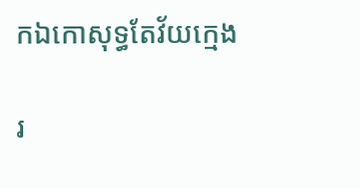កឯកោសុទ្ធតែវ័យក្មេង

រ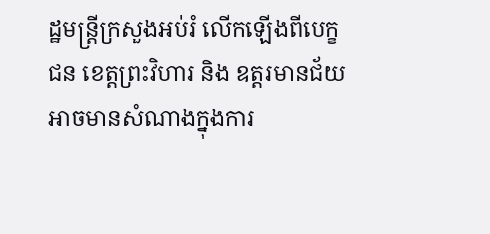ដ្ឋមន្ត្រីក្រសួងអប់រំ លើកឡើងពីបេក្ខជន ខេត្តព្រះវិហារ និង ឧត្តរមានជ័យ អាចមានសំណាងក្នុងការ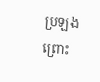ប្រឡង ព្រោះ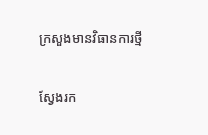ក្រសួងមានវិធានការថ្មី

ស្វែងរក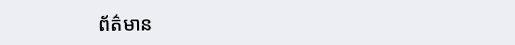ព័ត៌មាន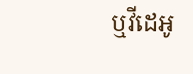ឬវីដេអូ